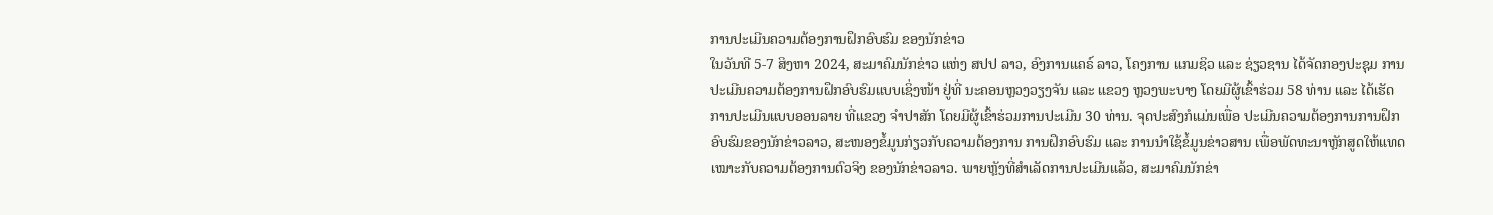ການປະເມີນຄວາມຕ້ອງການຝຶກອົບຮົມ ຂອງນັກຂ່າວ
ໃນວັນທີ 5-7 ສິງຫາ 2024, ສະມາຄົມນັກຂ່າວ ແຫ່ງ ສປປ ລາວ, ອົງການແຄຣ໌ ລາວ, ໂຄງການ ແກມຊິວ ແລະ ຊ່ຽວຊານ ໄດ້ຈັດກອງປະຊຸມ ການປະເມີນຄວາມຕ້ອງການຝຶກອົບຮົມແບບເຊິ່ງໜ້າ ຢູ່ທີ່ ນະຄອນຫຼວງວຽງຈັນ ແລະ ແຂວງ ຫຼວງພະບາງ ໂດຍມີຜູ້ເຂົ້າຮ່ວມ 58 ທ່ານ ແລະ ໄດ້ເຮັດການປະເມີນແບບອອນລາຍ ທີ່ແຂວງ ຈຳປາສັກ ໂດຍມີຜູ້ເຂົ້າຮ່ວມການປະເມີນ 30 ທ່ານ. ຈຸດປະສົງກໍແມ່ນເພື່ອ ປະເມີນຄວາມຕ້ອງການການຝຶກອົບຮົມຂອງນັກຂ່າວລາວ, ສະໜອງຂໍ້ມູນກ່ຽວກັບຄວາມຕ້ອງການ ການຝຶກອົບຮົມ ແລະ ການນຳໃຊ້ຂໍ້ມູນຂ່າວສານ ເພື່ອພັດທະນາຫຼັກສູດໃຫ້ແທດເໝາະກັບຄວາມຕ້ອງການຕົວຈິງ ຂອງນັກຂ່າວລາວ. ພາຍຫຼັງທີ່ສຳເລັດການປະເມີນແລ້ວ, ສະມາຄົມນັກຂ່າ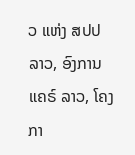ວ ແຫ່ງ ສປປ ລາວ, ອົງການແຄຣ໌ ລາວ, ໂຄງກາ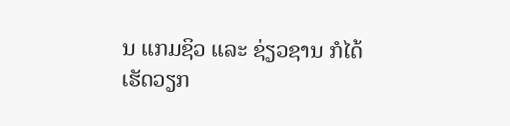ນ ແກມຊິວ ແລະ ຊ່ຽວຊານ ກໍໄດ້ເຮັດວຽກ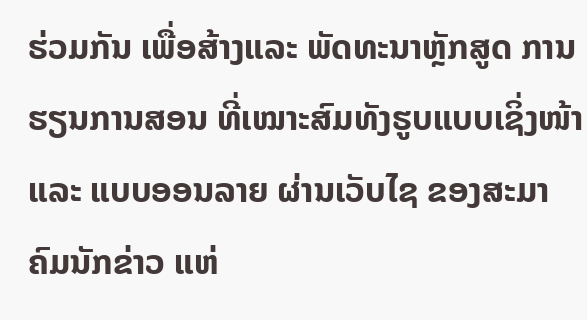ຮ່ວມກັນ ເພື່ອສ້າງແລະ ພັດທະນາຫຼັກສູດ ການຮຽນການສອນ ທີ່ເໝາະສົມທັງຮູບແບບເຊິ່ງໜ້າ ແລະ ແບບອອນລາຍ ຜ່ານເວັບໄຊ ຂອງສະມາຄົມນັກຂ່າວ ແຫ່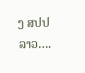ງ ສປປ ລາວ….